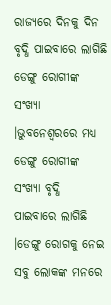ରାଜ୍ୟରେ ଦିନକୁ ଦିନ ବୃଦ୍ଧି ପାଇବାରେ ଲାଗିଛି ଡେଙ୍ଗୁ ରୋଗୀଙ୍କ ସଂଖ୍ୟା ।ଭୁବନେଶ୍ୱରରେ ମଧ୍ୟ ଡେଙ୍ଗୁ ରୋଗୀଙ୍କ ସଂଖ୍ୟା ବୃଦ୍ଧି ପାଇବାରେ ଲାଗିଛି ।ଡେଙ୍ଗୁ ରୋଗକୁ ନେଇ ସବୁ ଲୋକଙ୍କ ମନରେ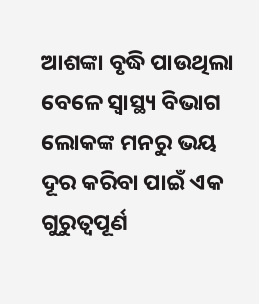ଆଶଙ୍କା ବୃଦ୍ଧି ପାଉଥିଲା ବେଳେ ସ୍ୱାସ୍ଥ୍ୟ ବିଭାଗ ଲୋକଙ୍କ ମନରୁ ଭୟ ଦୂର କରିବା ପାଇଁ ଏକ ଗୁରୁତ୍ୱପୂର୍ଣ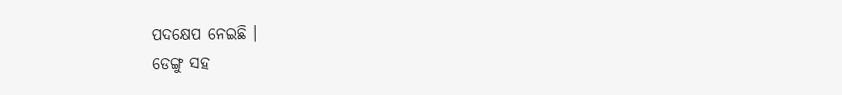ପଦକ୍ଷେପ ନେଇଛି ।
ଡେଙ୍ଗୁ ସହ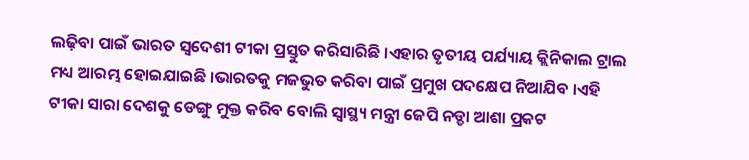ଲଢ଼ିବା ପାଇଁ ଭାରତ ସ୍ବଦେଶୀ ଟୀକା ପ୍ରସ୍ତୁତ କରିସାରିଛି ।ଏହାର ତୃତୀୟ ପର୍ଯ୍ୟାୟ କ୍ଲିନିକାଲ ଟ୍ରାଲ ମଧ୍ୟ ଆରମ୍ଭ ହୋଇଯାଇଛି ।ଭାରତକୁ ମଜଭୁତ କରିବା ପାଇଁ ପ୍ରମୁଖ ପଦକ୍ଷେପ ନିଆଯିବ ।ଏହି ଟୀକା ସାରା ଦେଶକୁ ଡେଙ୍ଗୁ ମୁକ୍ତ କରିବ ବୋଲି ସ୍ୱାସ୍ଥ୍ୟ ମନ୍ତ୍ରୀ ଜେପି ନଡ୍ଡା ଆଶା ପ୍ରକଟ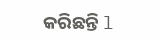କରିଛନ୍ତି l